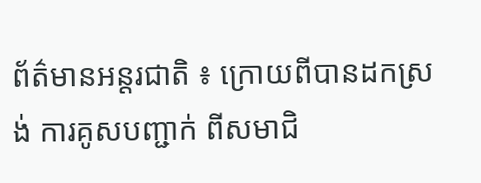ព័ត៌មានអន្តរជាតិ ៖ ក្រោយពីបានដកស្រង់ ការគូសបញ្ជាក់ ពីសមាជិ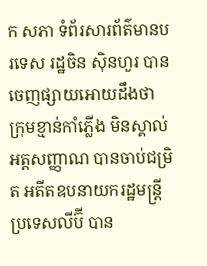ក សភា ទំព័រសារព័ត៌មានបរទេស រដ្ឋចិន ស៊ិនហួរ បានចេញផ្សាយអោយដឹងថា ក្រុមខ្មាន់កាំភ្លើង មិនស្គាល់អត្តសញ្ញាណ បានចាប់ជម្រិត អតីតឧបនាយករដ្ឋមន្រ្តី ប្រទេសលីប៊ី បាន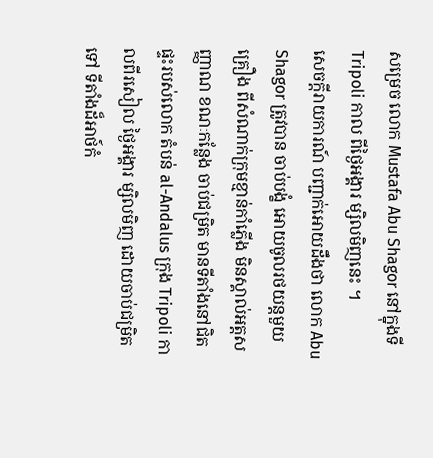សម្រេច លោក Mustafa Abu Shagor នៅក្នុងទី Tripoli កាល ពីថ្ងៃអង្គារ ម្សិលមិញនេះ ។
សេចក្តីរាយការណ៍ បញ្ជាក់អោយដឹងថា លោក Abu Shagor ត្រូវបាន ចាប់បង្ខំ អោយចូលរថយន្តមួយ គ្រឿង ពីសំណាក់ក្រុមខ្មាន់កាំភ្លើង មិនស្គាល់អត្តសញ្ញាណ ខណៈកន្លែង ចាប់ជម្រិត មានទីតាំងនៅជិត ផ្ទះរបស់លោក តំបន់ al-Andalus ក្រុង Tripoli កាលពីរសៀល ថ្ងៃអង្គារ ម្សិលមិញ ដោយចាប់ជម្រិតទៅ ទីតាំងដ៏អាថ៍កំ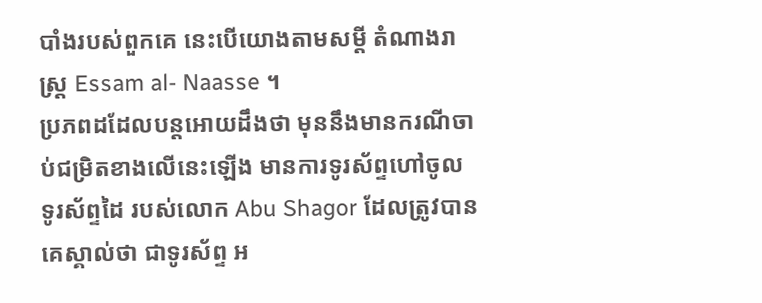បាំងរបស់ពួកគេ នេះបើយោងតាមសម្តី តំណាងរាស្រ្ត Essam al- Naasse ។
ប្រភពដដែលបន្តអោយដឹងថា មុននឹងមានករណីចាប់ជម្រិតខាងលើនេះឡើង មានការទូរស័ព្ទហៅចូល ទូរស័ព្ទដៃ របស់លោក Abu Shagor ដែលត្រូវបានគេស្គាល់ថា ជាទូរស័ព្ទ អ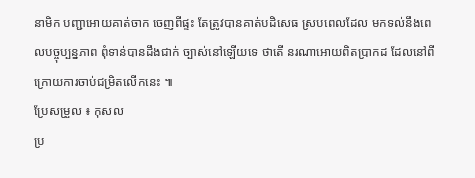នាមិក បញ្ជាអោយគាត់ចាក ចេញពីផ្ទះ តែត្រូវបានគាត់បដិសេធ ស្របពេលដែល មកទល់នឹងពេលបច្ចុប្បន្នភាព ពុំទាន់បានដឹងជាក់ ច្បាស់នៅឡើយទេ ថាតើ នរណាអោយពិតប្រាកដ ដែលនៅពីក្រោយការចាប់ជម្រិតលើកនេះ ៕
ប្រែសម្រួល ៖ កុសល
ប្រ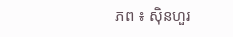ភព ៖ ស៊ិនហួរ